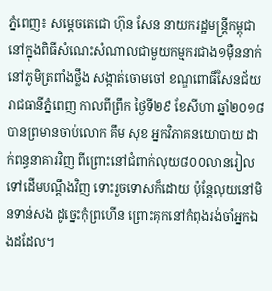ភ្នំពេញ៖ សម្តេចតេជោ ហ៊ុន សែន នាយករដ្ឋមន្ត្រីកម្ពុជា នៅក្នុងពិធីសំណេះសំណាលជាមួយកម្មករជាង១ម៉ឺននាក់ នៅភូមិត្រពាំងថ្លឹង សង្កាត់ចោមចៅ ខណ្ឌពោធិ៍សែនជ័យ រាជធានីភ្នំពេញ កាលពីព្រឹក ថ្ងៃទី២៩ ខែសីហា ឆ្នាំ២០១៨ បានព្រមានចាប់លោក គឹម សុខ អ្នកវិភាគនយោបាយ ដាក់ពន្ធនាគារវិញ ពីព្រោះនៅជំពាក់លុយ៨០០លានរៀល ទៅដើមបណ្តឹងវិញ ទោះរួចទោសក៏ដោយ ប៉ុន្តែលុយនៅមិនទាន់សង ដូច្នេះកុំព្រហើន ព្រោះគុកនៅកំពុងរង់ចាំអ្នកឯងដដែល។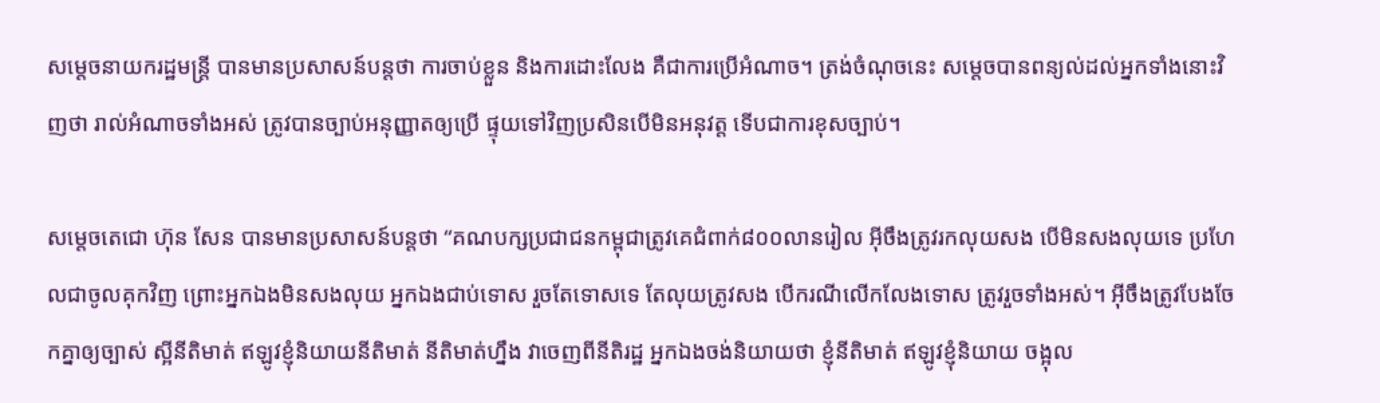សម្ដេចនាយករដ្ឋមន្ត្រី បានមានប្រសាសន៍បន្តថា ការចាប់ខ្លួន និងការដោះលែង គឺជាការប្រើអំណាច។ ត្រង់ចំណុចនេះ សម្តេចបានពន្យល់ដល់អ្នកទាំងនោះវិញថា រាល់អំណាចទាំងអស់ ត្រូវបានច្បាប់អនុញ្ញាតឲ្យប្រើ ផ្ទុយទៅវិញប្រសិនបើមិនអនុវត្ត ទើបជាការខុសច្បាប់។

សម្តេចតេជោ ហ៊ុន សែន បានមានប្រសាសន៍បន្តថា “គណបក្សប្រជាជនកម្ពុជាត្រូវគេជំពាក់៨០០លានរៀល អ៊ីចឹងត្រូវរកលុយសង បើមិនសងលុយទេ ប្រហែលជាចូលគុកវិញ ព្រោះអ្នកឯងមិនសងលុយ អ្នកឯងជាប់ទោស រួចតែទោសទេ តែលុយត្រូវសង បើករណីលើកលែងទោស ត្រូវរួចទាំងអស់។ អ៊ីចឹងត្រូវបែងចែកគ្នាឲ្យច្បាស់ ស្អីនីតិមាត់ ឥឡូវខ្ញុំនិយាយនីតិមាត់ នីតិមាត់ហ្នឹង វាចេញពីនីតិរដ្ឋ អ្នកឯងចង់និយាយថា ខ្ញុំនីតិមាត់ ឥឡូវខ្ញុំនិយាយ ចង្អុល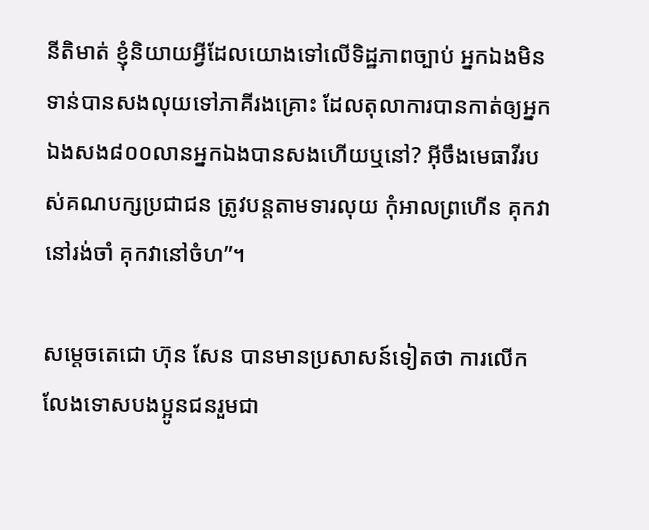នីតិមាត់ ខ្ញុំនិយាយអ្វីដែលយោងទៅលើទិដ្ឋភាពច្បាប់ អ្នកឯងមិនទាន់បានសងលុយទៅភាគីរងគ្រោះ ដែលតុលាការបានកាត់ឲ្យអ្នកឯងសង៨០០លានអ្នកឯងបានសងហើយឬនៅ? អ៊ីចឹងមេធាវីរបស់គណបក្សប្រជាជន ត្រូវបន្តតាមទារលុយ កុំអាលព្រហើន គុកវានៅរង់ចាំ គុកវានៅចំហ”។

សម្តេចតេជោ ហ៊ុន សែន បានមានប្រសាសន៍ទៀតថា ការលើកលែងទោសបងប្អូនជនរួមជា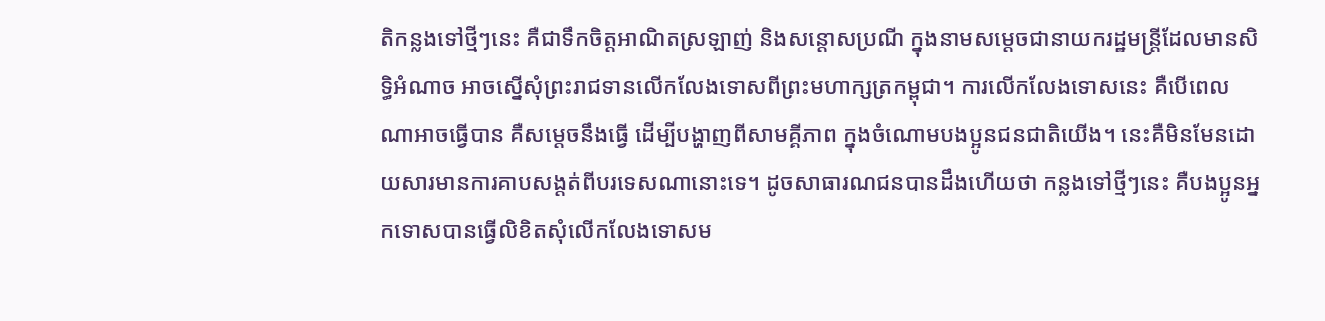តិកន្លងទៅថ្មីៗនេះ គឺជាទឹកចិត្តអាណិតស្រឡាញ់ និងសន្ដោសប្រណី ក្នុងនាមសម្តេចជានាយករដ្ឋមន្រ្តីដែលមានសិទ្ធិអំណាច អាចស្នើសុំព្រះរាជទានលើកលែងទោសពីព្រះមហាក្សត្រកម្ពុជា។ ការលើកលែងទោសនេះ គឺបើពេលណាអាចធ្វើបាន គឺសម្តេចនឹងធ្វើ ដើម្បីបង្ហាញពីសាមគ្គីភាព ក្នុងចំណោមបងប្អូនជនជាតិយើង។ នេះគឺមិនមែនដោយសារមានការគាបសង្តត់ពីបរទេសណានោះទេ។ ដូចសាធារណជនបានដឹងហើយថា កន្លងទៅថ្មីៗនេះ គឺបងប្អូនអ្នកទោសបានធ្វើលិខិតសុំលើកលែងទោសម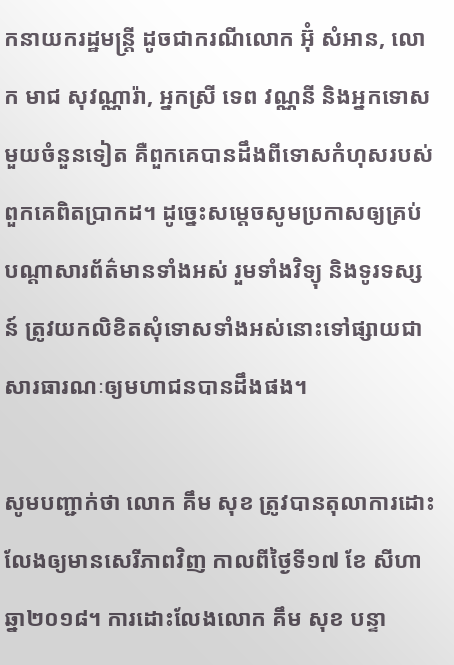កនាយករដ្ឋមន្ត្រី ដូចជាករណីលោក អ៊ុំ សំអាន, លោក មាជ សុវណ្ណារ៉ា, អ្នកស្រី ទេព វណ្ណនី និងអ្នកទោសមួយចំនួនទៀត គឺពួកគេបានដឹងពីទោសកំហុសរបស់ពួកគេពិតប្រាកដ។ ដូច្នេះសម្តេចសូមប្រកាសឲ្យគ្រប់បណ្តាសារព័ត៌មានទាំងអស់ រួមទាំងវិទ្យុ និងទូរទស្សន៍ ត្រូវយកលិខិតសុំទោសទាំងអស់នោះទៅផ្សាយជាសារធារណៈឲ្យមហាជនបានដឹងផង។

សូមបញ្ជាក់ថា លោក គឹម សុខ ត្រូវបានតុលាការដោះលែងឲ្យមានសេរីភាពវិញ កាលពីថ្ងៃទី១៧ ខែ សីហា ឆ្នា២០១៨។ ការដោះលែងលោក គឹម សុខ បន្ទា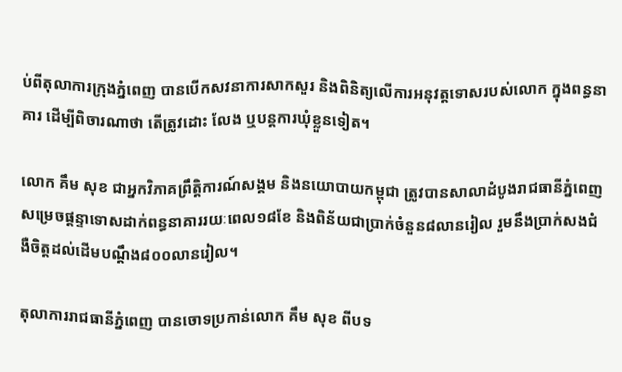ប់ពីតុលាការក្រុងភ្នំពេញ បានបើកសវនាការសាកសួរ និងពិនិត្យលើការអនុវត្តទោសរបស់លោក ក្នុងពន្ធនាគារ ដើម្បីពិចារណាថា តើត្រូវដោះ លែង ឬបន្តការឃុំខ្លួនទៀត។

លោក គឹម សុខ ជាអ្នកវិភាគព្រឹត្តិការណ៍សង្គម និងនយោបាយកម្ពុជា ត្រូវបានសាលាដំបូងរាជធានីភ្នំពេញ សម្រេចផ្ដន្ទាទោសដាក់ពន្ធនាគាររយៈពេល១៨ខែ និងពិន័យជាប្រាក់ចំនួន៨លានរៀល រួមនឹងប្រាក់សងជំងឺចិត្តដល់ដើមបណ្តឹង៨០០លានរៀល។

តុលាការរាជធានីភ្នំពេញ បានចោទប្រកាន់លោក គឹម សុខ ពីបទ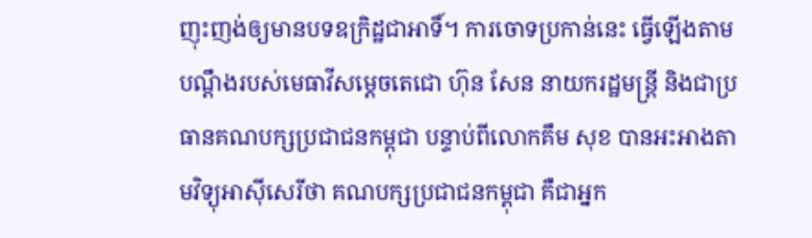ញុះញង់ឲ្យមានបទឧក្រិដ្ឋជាអាទិ៍។ ការចោទប្រកាន់នេះ ធ្វើឡើងតាមបណ្តឹងរបស់មេធាវីសម្តេចតេជោ ហ៊ុន សែន នាយករដ្ឋមន្ត្រី និងជាប្រធានគណបក្សប្រជាជនកម្ពុជា បន្ទាប់ពីលោកគឹម សុខ បានអះអាងតាមវិទ្យុអាស៊ីសេរីថា គណបក្សប្រជាជនកម្ពុជា គឺជាអ្នក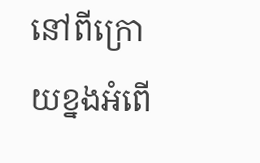នៅពីក្រោយខ្នងអំពើ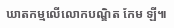ឃាតកម្មលើលោកបណ្ឌិត កែម ឡី៕